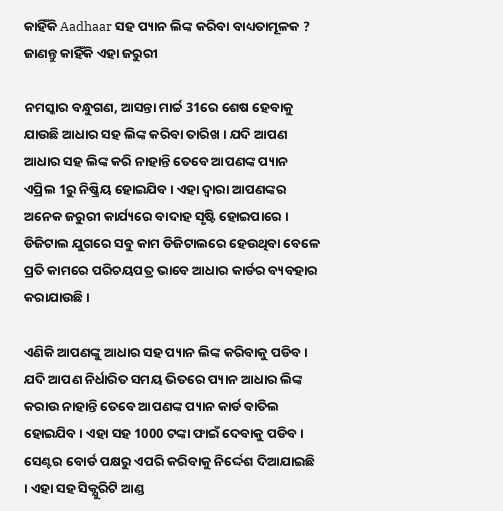କାହିଁକି Aadhaar ସହ ପ୍ୟାନ ଲିଙ୍କ କରିବା ବାଧ୍ୟତାମୂଳକ ? ଜାଣନ୍ତୁ କାହିଁକି ଏହା ଜରୁରୀ

ନମସ୍କାର ବନ୍ଧୁଗଣ, ଆସନ୍ତା ମାର୍ଚ୍ଚ 31ରେ ଶେଷ ହେବାକୁ ଯାଉଛି ଆଧାର ସହ ଲିଙ୍କ କରିବା ତାରିଖ । ଯଦି ଆପଣ ଆଧାର ସହ ଲିଙ୍କ କରି ନାହାନ୍ତି ତେବେ ଆପଣଙ୍କ ପ୍ୟାନ ଏପ୍ରିଲ 1ରୁ ନିଷ୍କ୍ରିୟ ହୋଇଯିବ । ଏହା ଦ୍ଵାରା ଆପଣଙ୍କର ଅନେକ ଜରୁରୀ କାର୍ଯ୍ୟରେ ବାଦାହ ସୃଷ୍ଟି ହୋଇପାରେ । ଡିଜିଟାଲ ଯୁଗରେ ସବୁ କାମ ଡିଜିଟାଲରେ ହେଉଥିବା ବେଳେ ପ୍ରତି କାମରେ ପରିଚୟପତ୍ର ଭାବେ ଆଧାର କାର୍ଡର ବ୍ୟବହାର କରାଯାଉଛି ।

ଏଣିକି ଆପଣଙ୍କୁ ଆଧାର ସହ ପ୍ୟାନ ଲିଙ୍କ କରିବାକୁ ପଡିବ । ଯଦି ଆପଣ ନିର୍ଧାରିତ ସମୟ ଭିତରେ ପ୍ୟାନ ଆଧାର ଲିଙ୍କ କରାଉ ନାହାନ୍ତି ତେବେ ଆପଣଙ୍କ ପ୍ୟାନ କାର୍ଡ ବାତିଲ ହୋଇଯିବ । ଏହା ସହ 1000 ଟଙ୍କା ଫାଇଁ ଦେବାକୁ ପଡିବ । ସେଣ୍ଟର ବୋର୍ଡ ପକ୍ଷରୁ ଏପରି କରିବାକୁ ନିର୍ଦ୍ଦେଶ ଦିଆଯାଇଛି । ଏହା ସହ ସିକ୍ଯୁରିଟି ଆଣ୍ଡ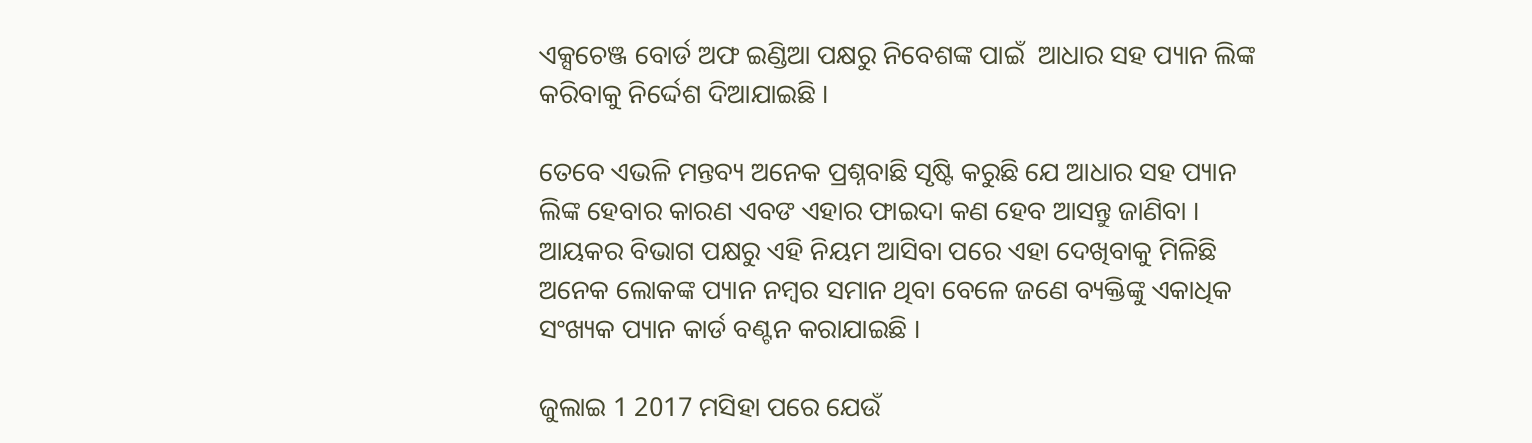ଏକ୍ସଚେଞ୍ଜ ବୋର୍ଡ ଅଫ ଇଣ୍ଡିଆ ପକ୍ଷରୁ ନିବେଶଙ୍କ ପାଇଁ  ଆଧାର ସହ ପ୍ୟାନ ଲିଙ୍କ କରିବାକୁ ନିର୍ଦ୍ଦେଶ ଦିଆଯାଇଛି ।

ତେବେ ଏଭଳି ମନ୍ତବ୍ୟ ଅନେକ ପ୍ରଶ୍ନବାଛି ସୃଷ୍ଟି କରୁଛି ଯେ ଆଧାର ସହ ପ୍ୟାନ ଲିଙ୍କ ହେବାର କାରଣ ଏବଙ ଏହାର ଫାଇଦା କଣ ହେବ ଆସନ୍ତୁ ଜାଣିବା । ଆୟକର ବିଭାଗ ପକ୍ଷରୁ ଏହି ନିୟମ ଆସିବା ପରେ ଏହା ଦେଖିବାକୁ ମିଳିଛି ଅନେକ ଲୋକଙ୍କ ପ୍ୟାନ ନମ୍ବର ସମାନ ଥିବା ବେଳେ ଜଣେ ବ୍ୟକ୍ତିଙ୍କୁ ଏକାଧିକ ସଂଖ୍ୟକ ପ୍ୟାନ କାର୍ଡ ବଣ୍ଟନ କରାଯାଇଛି ।

ଜୁଲାଇ 1 2017 ମସିହା ପରେ ଯେଉଁ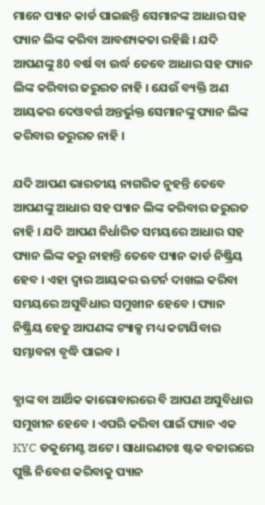ମାନେ ପ୍ୟାନ କାର୍ଡ ପାଇଛନ୍ତି ସେମାନଙ୍କ ଆଧାର ସହ ପ୍ୟାନ ଲିଙ୍କ କରିବା ଆବଶ୍ୟକତା ରହିଛି । ଯଦି ଆପଣଙ୍କୁ 80 ବର୍ଷ ବା ଉର୍ଦ୍ଧ ତେବେ ଆଧାର ସହ ପ୍ୟାନ ଲିଙ୍କ କରିବାର ଜରୁରତ ନାହି । ଯେଉଁ ବ୍ୟକ୍ତି ଅଣ ଆୟକର ଦେଓବର୍ଗ ଅନ୍ତର୍ଭୁକ୍ତ ସେମାନଙ୍କୁ ପ୍ୟାନ ଲିଙ୍କ କରିବାର ଜରୁରତ ନାହି ।

ଯଦି ଆପଣ ଭାରତୀୟ ନାଗରିକ ନୁହନ୍ତି ତେବେ ଆପଣଙ୍କୁ ଆଧାର ସହ ପ୍ୟାନ ଲିଙ୍କ କରିବାର ଜରୁରତ ନାହି । ଯଦି ଆପଣ ନିର୍ଧାରିତ ସମୟରେ ଆଧାର ସହ ପ୍ୟାନ ଲିଙ୍କ କରୁ ନାହାନ୍ତି ତେବେ ପ୍ୟାନ କାର୍ଡ ନିଷ୍କ୍ରିୟ ହେବ । ଏହା ଦ୍ଵାର ଆୟକର ଋଟର୍ନ ଦାଖଲ କରିବା ସମୟରେ ଅସୁବିଧାର ସମୁଖୀନ ହେବେ । ପ୍ୟାନ ନିଷ୍କ୍ରିୟ ହେତୁ ଆପଣଙ୍କ ଟ୍ୟାକ୍ସ ମଧ୍ୟ କଟାଯିବାର ସମ୍ଭାବନା ବୃଦ୍ଧି ପାଇବ ।

ବ୍ଯାଙ୍କ ବା ଆର୍ଥିକ କାରୋବାରରେ ବି ଆପଣ ଅସୁବିଧାର ସମୁଖୀନ ହେବେ । ଏପରି କରିବା ପାଇଁ ପ୍ୟାନ ଏକ KYC ଡକୁମେଣ୍ଟ ଅଟେ । ସାଧାରଣତଃ ଷ୍ଟକ ବଜାରରେ ପୁଞ୍ଜି ନିବେଶ କରିବାକୁ ପ୍ୟାନ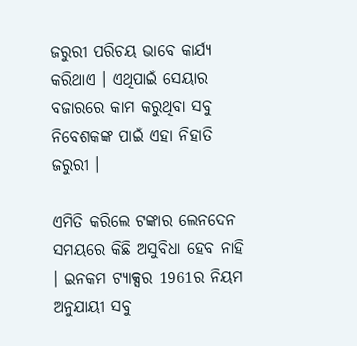ଜରୁରୀ ପରିଚୟ ଭାବେ କାର୍ଯ୍ୟ କରିଥାଏ । ଏଥିପାଇଁ ସେୟାର ବଜାରରେ କାମ କରୁଥିବା ସବୁ ନିବେଶକଙ୍କ ପାଇଁ ଏହା ନିହାତି ଜରୁରୀ ।

ଏମିତି କରିଲେ ଟଙ୍କାର ଲେନଦେନ ସମୟରେ କିଛି ଅସୁବିଧା ହେବ ନାହି । ଇନକମ ଟ୍ୟାକ୍ସର 1961ର ନିୟମ ଅନୁଯାୟୀ ସବୁ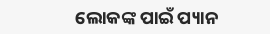ଲୋକଙ୍କ ପାଇଁ ପ୍ୟାନ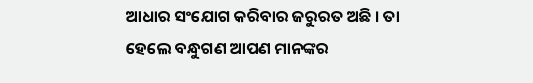ଆଧାର ସଂଯୋଗ କରିବାର ଜରୁରତ ଅଛି । ତା ହେଲେ ବନ୍ଧୁଗଣ ଆପଣ ମାନଙ୍କର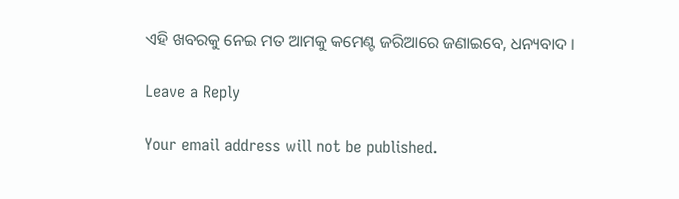ଏହି ଖବରକୁ ନେଇ ମତ ଆମକୁ କମେଣ୍ଟ ଜରିଆରେ ଜଣାଇବେ, ଧନ୍ୟବାଦ ।

Leave a Reply

Your email address will not be published.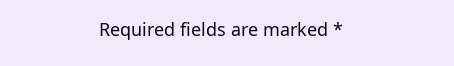Required fields are marked *